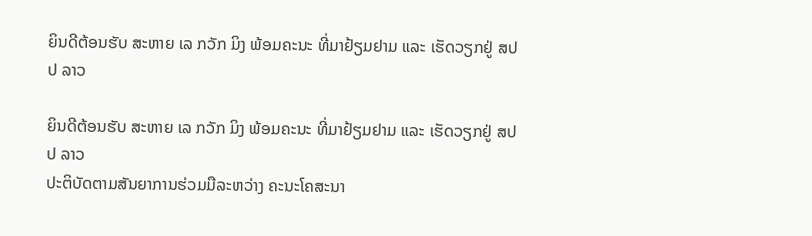ຍິນດີຕ້ອນຮັບ ສະຫາຍ ເລ ກວັກ ມິງ ພ້ອມຄະນະ ທີ່ມາຢ້ຽມຢາມ ແລະ ເຮັດວຽກຢູ່ ສປປ ລາວ

ຍິນດີຕ້ອນຮັບ ສະຫາຍ ເລ ກວັກ ມິງ ພ້ອມຄະນະ ທີ່ມາຢ້ຽມຢາມ ແລະ ເຮັດວຽກຢູ່ ສປປ ລາວ
ປະຕິບັດຕາມສັນຍາການຮ່ວມມືລະຫວ່າງ ຄະນະໂຄສະນາ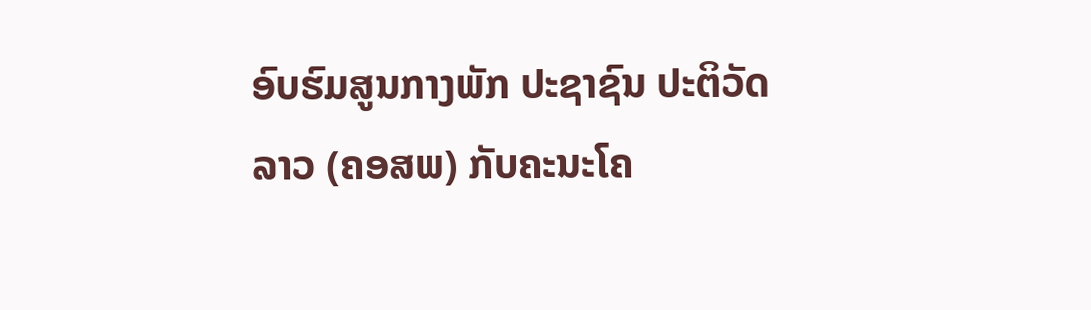ອົບຮົມສູນກາງພັກ ປະຊາຊົນ ປະຕິວັດລາວ (ຄອສພ) ກັບຄະນະໂຄ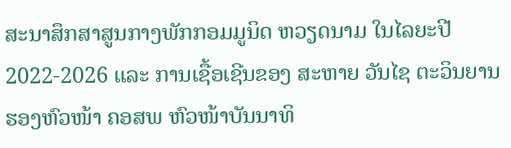ສະນາສຶກສາສູນກາງພັກກອມມູນິດ ຫວຽດນາມ ໃນໄລຍະປີ 2022-2026 ແລະ ການເຊື້ອເຊີນຂອງ ສະຫາຍ ວັນໄຊ ຕະວິນຍານ ຮອງຫົວໜ້າ ຄອສພ ຫົວໜ້າບັນນາທິ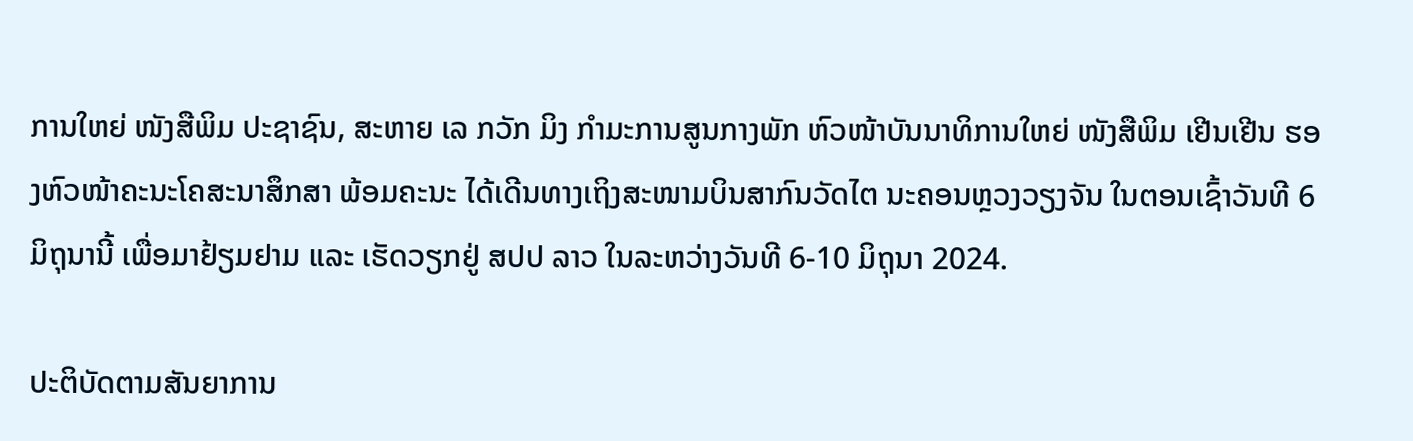ການໃຫຍ່ ໜັງສືພິມ ປະຊາຊົນ, ສະຫາຍ ເລ ກວັກ ມິງ ກໍາມະການສູນກາງພັກ ຫົວໜ້າບັນນາທິການໃຫຍ່ ໜັງສືພິມ ເຢີນເຢີນ ຮອງຫົວໜ້າຄະນະໂຄສະນາສຶກສາ ພ້ອມຄະນະ ໄດ້ເດີນທາງເຖິງສະໜາມບິນສາກົນວັດໄຕ ນະຄອນຫຼວງວຽງຈັນ ໃນຕອນເຊົ້າວັນທີ 6 ມິຖຸນານີ້ ເພື່ອມາຢ້ຽມຢາມ ແລະ ເຮັດວຽກຢູ່ ສປປ ລາວ ໃນລະຫວ່າງວັນທີ 6-10 ມິຖຸນາ 2024.

ປະຕິບັດຕາມສັນຍາການ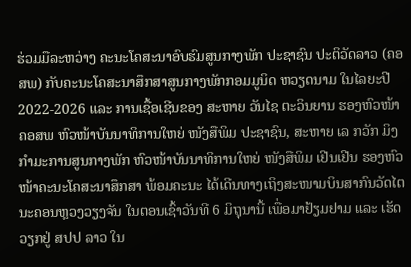ຮ່ວມມືລະຫວ່າງ ຄະນະໂຄສະນາອົບຮົມສູນກາງພັກ ປະຊາຊົນ ປະຕິວັດລາວ (ຄອສພ) ກັບຄະນະໂຄສະນາສຶກສາສູນກາງພັກກອມມູນິດ ຫວຽດນາມ ໃນໄລຍະປີ 2022-2026 ແລະ ການເຊື້ອເຊີນຂອງ ສະຫາຍ ວັນໄຊ ຕະວິນຍານ ຮອງຫົວໜ້າ ຄອສພ ຫົວໜ້າບັນນາທິການໃຫຍ່ ໜັງສືພິມ ປະຊາຊົນ, ສະຫາຍ ເລ ກວັກ ມິງ ກໍາມະການສູນກາງພັກ ຫົວໜ້າບັນນາທິການໃຫຍ່ ໜັງສືພິມ ເຢີນເຢີນ ຮອງຫົວໜ້າຄະນະໂຄສະນາສຶກສາ ພ້ອມຄະນະ ໄດ້ເດີນທາງເຖິງສະໜາມບິນສາກົນວັດໄຕ ນະຄອນຫຼວງວຽງຈັນ ໃນຕອນເຊົ້າວັນທີ 6 ມິຖຸນານີ້ ເພື່ອມາຢ້ຽມຢາມ ແລະ ເຮັດວຽກຢູ່ ສປປ ລາວ ໃນ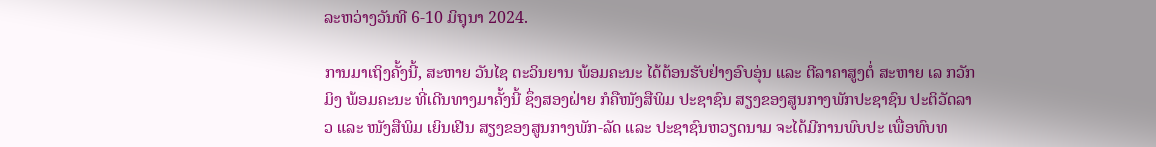ລະຫວ່າງວັນທີ 6-10 ມິຖຸນາ 2024.

ການມາເຖິງຄັ້ງນີ້, ສະຫາຍ ວັນໄຊ ຕະວິນຍານ ພ້ອມຄະນະ ໄດ້ຕ້ອນຮັບຢ່າງອົບອຸ່ນ ແລະ ຕີລາຄາສູງຕໍ່ ສະຫາຍ ເລ ກວັກ ມິງ ພ້ອມຄະນະ ທີ່ເດີນທາງມາຄັ້ງນີ້ ຊຶ່ງສອງຝ່າຍ ກໍຄືໜັງສືພິມ ປະຊາຊົນ ສຽງຂອງສູນກາງພັກປະຊາຊົນ ປະຕິວັດລາວ ແລະ ໜັງສືພິມ ເຍິນເຢີນ ສຽງຂອງສູນກາງພັກ-ລັດ ແລະ ປະຊາຊົນຫວຽດນາມ ຈະໄດ້ມີການພົບປະ ເພື່ອທົບທ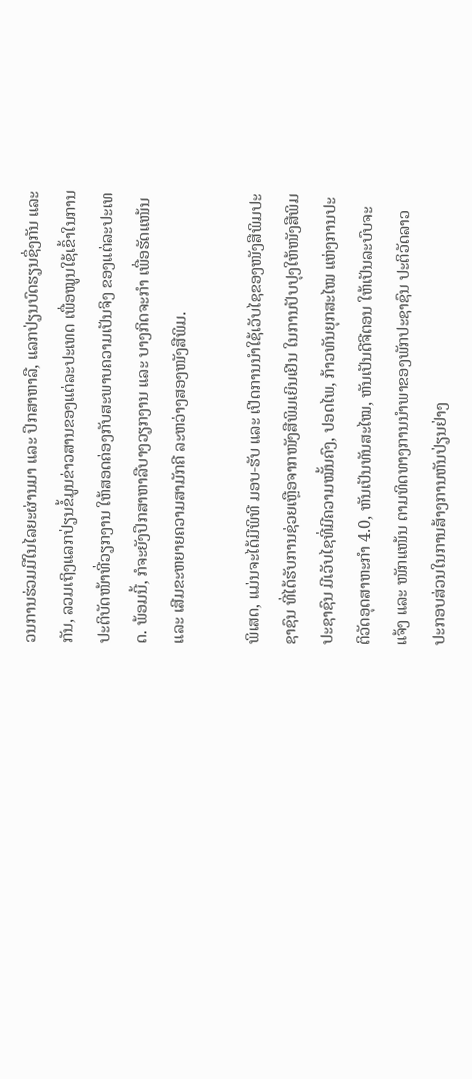ວນການຮ່ວມມືໃນໄລຍະຜ່ານມາ ແລະ ປຶກສາຫາລື, ແລກປ່ຽນບົດຮຽນຊຶ່ງກັນ ແລະ ກັນ, ລວມເຖິງແລກປ່ຽນຂໍ້ມູນຂ່າວສານຂອງແຕ່ລະປະເທດ ເພື່ອໝູນໃຊ້ເຂົ້າໃນການປະຕິບັດໜ້າທີ່ວຽກງານ ໃຫ້ສອດຄ່ອງກັບສະພາບຄວາມເປັນຈິງ ຂອງແຕ່ລະປະເທດ. ພ້ອມນີ້, ກໍຈະຍັງປຶກສາຫາລືບາງວຽກງານ ແລະ ບາງກິດຈະກໍາ ເພື່ອຮັດແໜ້ນ ແລະ ເສີມຂະຫຍາຍຄວາມສາມັກຄີ ລະຫວ່າງສອງໜັງສືພິມ.

ພິເສດ, ແມ່ນຈະໄດ້ມີພິທີ ມອບ-ຮັບ ແລະ ເປີດການນໍາໃຊ້ເວັບໄຊຂອງໜັງສືພິມປະຊາຊົນ ທີ່ໄດ້ຮັບການຊ່ວຍເຫຼືອຈາກໜັງສືພິມເຍິນເຢີນ ໃນການປັບປຸງໃຫ້ໜັງສືພິມປະຊາຊົນ ມີເວັບໄຊທີ່ມີຄວາມໝັ້ນຄົງ, ປອດໄພ, ກ້າວທັນຍຸກສະໄໝ ແຫ່ງການປະຕິວັດອຸດສາຫະກຳ 4.0, ຫັນເປັນທັນສະໄໝ, ຫັນເປັນດີຈີຕອນ ໃຫ້ເປັນລະບົບຈະແຈ້ງ ແລະ ໜັກແໜ້ນ ຕາມທິດທາງການນໍາພາຂອງພັກປະຊາຊົນ ປະຕິວັດລາວ ປະກອບສ່ວນໃນການສ້າງການຫັນປ່ຽນຢ່າງ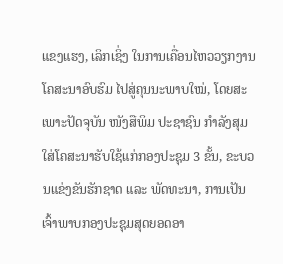ແຂງແຮງ, ເລິກເຊິ່ງ ໃນການເຄື່ອນໄຫວວຽກງານໂຄສະນາອົບຮົມ ໄປສູ່ຄຸນນະພາບໃໝ່, ໂດຍສະເພາະປັດຈຸບັນ ໜັງສືພິມ ປະຊາຊົນ ກຳລັງສຸມໃສ່ໂຄສະນາຮັບໃຊ້ແກ່ກອງປະຊຸມ 3 ຂັ້ນ, ຂະບວນແຂ່ງຂັນຮັກຊາດ ແລະ ພັດທະນາ, ການເປັນເຈົ້າພາບກອງປະຊຸມສຸດຍອດອາ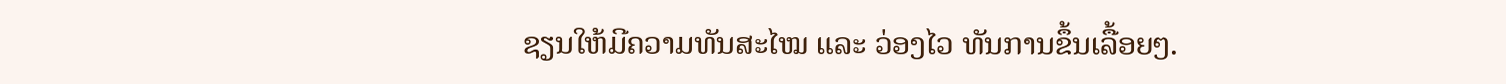ຊຽນໃຫ້ມີຄວາມທັນສະໄໝ ແລະ ວ່ອງໄວ ທັນການຂຶ້ນເລື້ອຍໆ.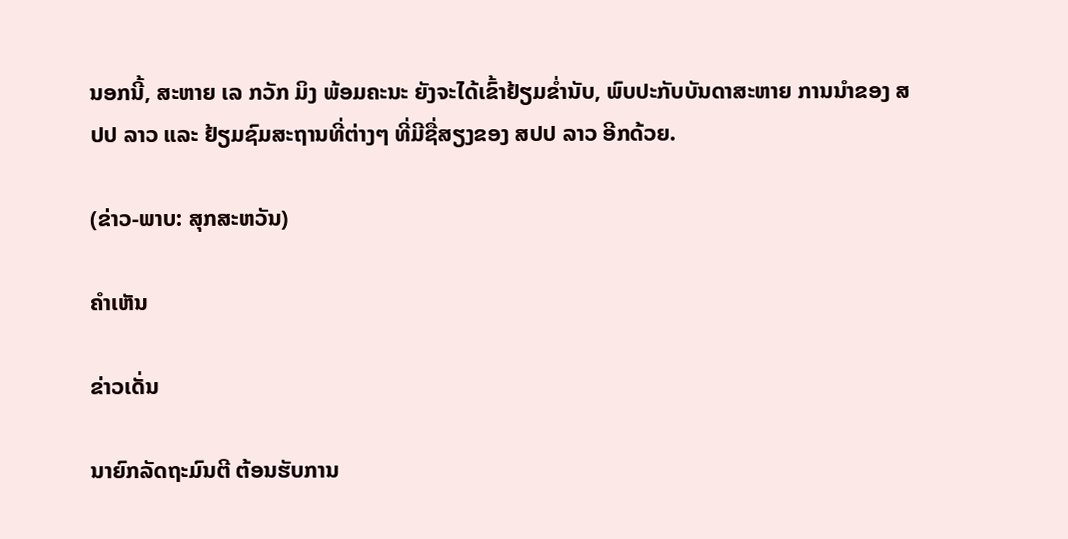ນອກນີ້, ສະຫາຍ ເລ ກວັກ ມິງ ພ້ອມຄະນະ ຍັງຈະໄດ້ເຂົ້າຢ້ຽມຂໍ່ານັບ, ພົບປະກັບບັນດາສະຫາຍ ການນໍາຂອງ ສປປ ລາວ ແລະ ຢ້ຽມຊົມສະຖານທີ່ຕ່າງໆ ທີ່ມີຊື່ສຽງຂອງ ສປປ ລາວ ອີກດ້ວຍ.

(ຂ່າວ-ພາບ: ສຸກສະຫວັນ)

ຄໍາເຫັນ

ຂ່າວເດັ່ນ

ນາຍົກລັດຖະມົນຕີ ຕ້ອນຮັບການ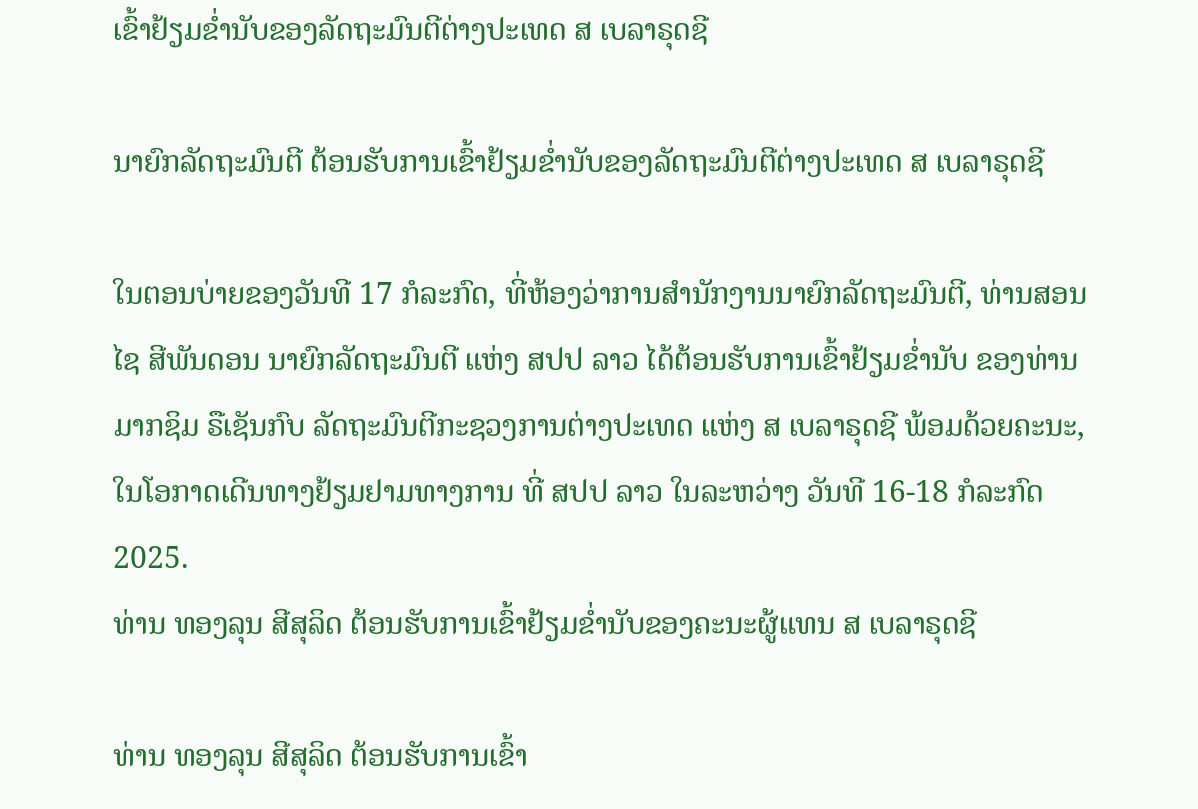ເຂົ້າຢ້ຽມຂໍ່ານັບຂອງລັດຖະມົນຕີຕ່າງປະເທດ ສ ເບລາຣຸດຊີ

ນາຍົກລັດຖະມົນຕີ ຕ້ອນຮັບການເຂົ້າຢ້ຽມຂໍ່ານັບຂອງລັດຖະມົນຕີຕ່າງປະເທດ ສ ເບລາຣຸດຊີ

ໃນຕອນບ່າຍຂອງວັນທີ 17 ກໍລະກົດ, ທີ່ຫ້ອງວ່າການສຳນັກງານນາຍົກລັດຖະມົນຕີ, ທ່ານສອນໄຊ ສີພັນດອນ ນາຍົກລັດຖະມົນຕີ ແຫ່ງ ສປປ ລາວ ໄດ້ຕ້ອນຮັບການເຂົ້າຢ້ຽມຂໍ່ານັບ ຂອງທ່ານ ມາກຊິມ ຣືເຊັນກົບ ລັດຖະມົນຕີກະຊວງການຕ່າງປະເທດ ແຫ່ງ ສ ເບລາຣຸດຊີ ພ້ອມດ້ວຍຄະນະ, ໃນໂອກາດເດີນທາງຢ້ຽມຢາມທາງການ ທີ່ ສປປ ລາວ ໃນລະຫວ່າງ ວັນທີ 16-18 ກໍລະກົດ 2025.
ທ່ານ ທອງລຸນ ສີສຸລິດ ຕ້ອນຮັບການເຂົ້າຢ້ຽມຂໍ່ານັບຂອງຄະນະຜູ້ແທນ ສ ເບລາຣຸດຊີ

ທ່ານ ທອງລຸນ ສີສຸລິດ ຕ້ອນຮັບການເຂົ້າ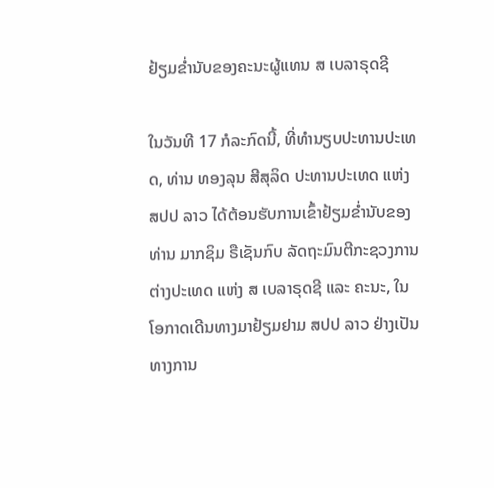ຢ້ຽມຂໍ່ານັບຂອງຄະນະຜູ້ແທນ ສ ເບລາຣຸດຊີ

ໃນວັນທີ 17 ກໍລະກົດນີ້, ທີ່ທໍານຽບປະທານປະເທດ, ທ່ານ ທອງລຸນ ສີສຸລິດ ປະທານປະເທດ ແຫ່ງ ສປປ ລາວ ໄດ້ຕ້ອນຮັບການເຂົ້າຢ້ຽມຂໍ່ານັບຂອງ ທ່ານ ມາກຊິມ ຣືເຊັນກົບ ລັດຖະມົນຕີກະຊວງການຕ່າງປະເທດ ແຫ່ງ ສ ເບລາຣຸດຊີ ແລະ ຄະນະ, ໃນໂອກາດເດີນທາງມາຢ້ຽມຢາມ ສປປ ລາວ ຢ່າງເປັນທາງການ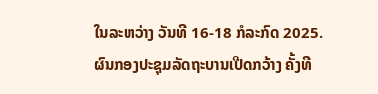ໃນລະຫວ່າງ ວັນທີ 16-18 ກໍລະກົດ 2025.
ຜົນກອງປະຊຸມລັດຖະບານເປີດກວ້າງ ຄັ້ງທີ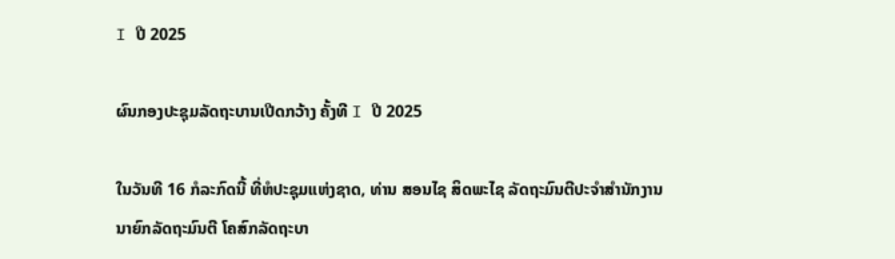I ປີ 2025

ຜົນກອງປະຊຸມລັດຖະບານເປີດກວ້າງ ຄັ້ງທີ I ປີ 2025

ໃນວັນທີ 16 ກໍລະກົດນີ້ ທີ່ຫໍປະຊຸມແຫ່ງຊາດ, ທ່ານ ສອນໄຊ ສິດພະໄຊ ລັດຖະມົນຕີປະຈໍາສໍານັກງານນາຍົກລັດຖະມົນຕີ ໂຄສົກລັດຖະບາ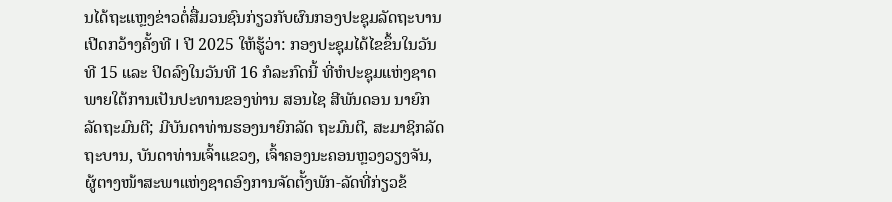ນໄດ້ຖະແຫຼງຂ່າວຕໍ່ສື່ມວນຊົນກ່ຽວກັບຜົນກອງປະຊຸມລັດຖະບານເປີດກວ້າງຄັ້ງທີ I ປີ 2025 ໃຫ້ຮູ້ວ່າ: ກອງປະຊຸມໄດ້ໄຂຂຶ້ນໃນວັນທີ 15 ແລະ ປິດລົງໃນວັນທີ 16 ກໍລະກົດນີ້ ທີ່ຫໍປະຊຸມແຫ່ງຊາດ ພາຍໃຕ້ການເປັນປະທານຂອງທ່ານ ສອນໄຊ ສີພັນດອນ ນາຍົກລັດຖະມົນຕີ; ມີບັນດາທ່ານຮອງນາຍົກລັດ ຖະມົນຕີ, ສະມາຊິກລັດຖະບານ, ບັນດາທ່ານເຈົ້າແຂວງ, ເຈົ້າຄອງນະຄອນຫຼວງວຽງຈັນ, ຜູ້ຕາງໜ້າສະພາແຫ່ງຊາດອົງການຈັດຕັ້ງພັກ-ລັດທີ່ກ່ຽວຂ້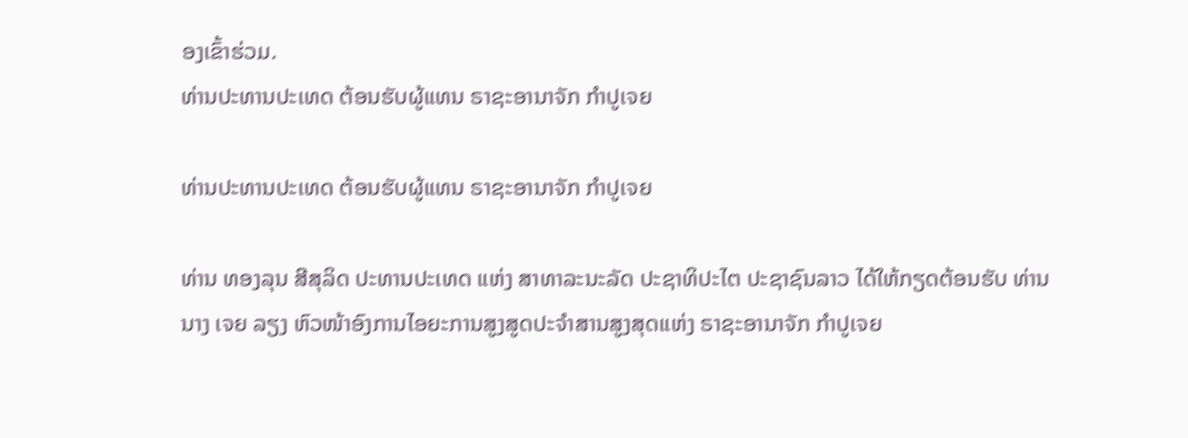ອງເຂົ້າຮ່ວມ.
ທ່ານປະທານປະເທດ ຕ້ອນຮັບຜູ້ແທນ ຣາຊະອານາຈັກ ກໍາປູເຈຍ

ທ່ານປະທານປະເທດ ຕ້ອນຮັບຜູ້ແທນ ຣາຊະອານາຈັກ ກໍາປູເຈຍ

ທ່ານ ທອງລຸນ ສີສຸລິດ ປະທານປະເທດ ແຫ່ງ ສາທາລະນະລັດ ປະຊາທິປະໄຕ ປະຊາຊົນລາວ ໄດ້ໃຫ້ກຽດຕ້ອນຮັບ ທ່ານ ນາງ ເຈຍ ລຽງ ຫົວໜ້າອົງການໄອຍະການສູງສູດປະຈໍາສານສູງສຸດແຫ່ງ ຣາຊະອານາຈັກ ກໍາປູເຈຍ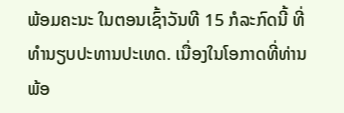ພ້ອມຄະນະ ໃນຕອນເຊົ້າວັນທີ 15 ກໍລະກົດນີ້ ທີ່ທໍານຽບປະທານປະເທດ. ເນື່ອງໃນໂອກາດທີ່ທ່ານພ້ອ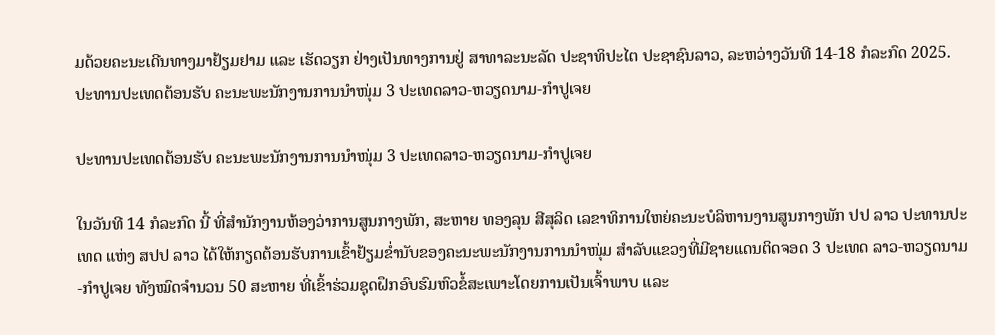ມດ້ວຍຄະນະເດີນທາງມາຢ້ຽມຢາມ ແລະ ເຮັດວຽກ ຢ່າງເປັນທາງການຢູ່ ສາທາລະນະລັດ ປະຊາທິປະໄຕ ປະຊາຊົນລາວ, ລະຫວ່າງວັນທີ 14-18 ກໍລະກົດ 2025.
ປະທານປະເທດຕ້ອນຮັບ ຄະນະພະນັກງານການນໍາໜຸ່ມ 3 ປະເທດລາວ-ຫວຽດນາມ-ກໍາປູເຈຍ

ປະທານປະເທດຕ້ອນຮັບ ຄະນະພະນັກງານການນໍາໜຸ່ມ 3 ປະເທດລາວ-ຫວຽດນາມ-ກໍາປູເຈຍ

ໃນວັນທີ 14 ກໍລະກົດ ນີ້ ທີ່ສໍານັກງານຫ້ອງວ່າການສູນກາງພັກ, ສະຫາຍ ທອງລຸນ ສີສຸລິດ ເລຂາທິການໃຫຍ່ຄະນະບໍລິຫານງານສູນກາງພັກ ປປ ລາວ ປະທານປະເທດ ແຫ່ງ ສປປ ລາວ ໄດ້ໃຫ້ກຽດຕ້ອນຮັບການເຂົ້າຢ້ຽມຂໍ່ານັບຂອງຄະນະພະນັກງານການນໍາໜຸ່ມ ສຳລັບແຂວງທີ່ມີຊາຍແດນຕິດຈອດ 3 ປະເທດ ລາວ-ຫວຽດນາມ-ກໍາປູເຈຍ ທັງໝົດຈໍານວນ 50 ສະຫາຍ ທີ່ເຂົ້າຮ່ວມຊຸດຝຶກອົບຮົມຫົວຂໍ້ສະເພາະໂດຍການເປັນເຈົ້າພາບ ແລະ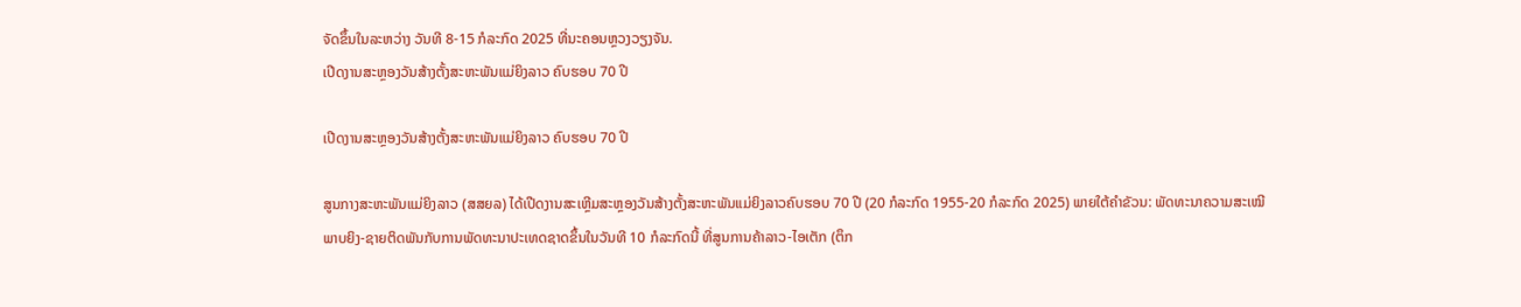ຈັດຂຶ້ນໃນລະຫວ່າງ ວັນທີ 8-15 ກໍລະກົດ 2025 ທີ່ນະຄອນຫຼວງວຽງຈັນ.
ເປີດງານສະຫຼອງວັນສ້າງຕັ້ງສະຫະພັນແມ່ຍິງລາວ ຄົບຮອບ 70 ປີ

ເປີດງານສະຫຼອງວັນສ້າງຕັ້ງສະຫະພັນແມ່ຍິງລາວ ຄົບຮອບ 70 ປີ

ສູນກາງສະຫະພັນແມ່ຍິງລາວ (ສສຍລ) ໄດ້ເປີດງານສະເຫຼີມສະຫຼອງວັນສ້າງຕັ້ງສະຫະພັນແມ່ຍິງລາວຄົບຮອບ 70 ປີ (20 ກໍລະກົດ 1955-20 ກໍລະກົດ 2025) ພາຍໃຕ້ຄໍາຂັວນ: ພັດທະນາຄວາມສະເໝີພາບຍິງ-ຊາຍຕິດພັນກັບການພັດທະນາປະເທດຊາດຂຶ້ນໃນວັນທີ 10 ກໍລະກົດນີ້ ທີ່ສູນການຄ້າລາວ-ໄອເຕັກ (ຕຶກ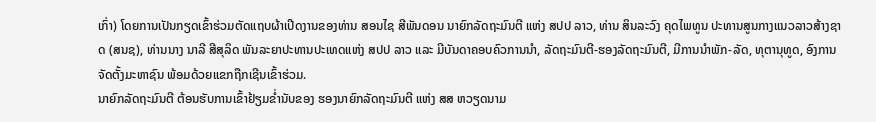ເກົ່າ) ໂດຍການເປັນກຽດເຂົ້າຮ່ວມຕັດແຖບຜ້າເປີດງານຂອງທ່ານ ສອນໄຊ ສີພັນດອນ ນາຍົກລັດຖະມົນຕີ ແຫ່ງ ສປປ ລາວ, ທ່ານ ສິນລະວົງ ຄຸດໄພທູນ ປະທານສູນກາງແນວລາວສ້າງຊາດ (ສນຊ), ທ່ານນາງ ນາລີ ສີສຸລິດ ພັນລະຍາປະທານປະເທດແຫ່ງ ສປປ ລາວ ແລະ ມີບັນດາຄອບຄົວການນໍາ, ລັດຖະມົນຕີ-ຮອງລັດຖະມົນຕີ, ມີການນຳພັກ-ລັດ, ທຸຕານຸທູດ, ອົງການຈັດຕັ້ງມະຫາຊົນ ພ້ອມດ້ວຍແຂກຖືກເຊີນເຂົ້າຮ່ວມ.
ນາຍົກລັດຖະມົນຕີ ຕ້ອນຮັບການເຂົ້າຢ້ຽມຂໍ່ານັບຂອງ ຮອງນາຍົກລັດຖະມົນຕີ ແຫ່ງ ສສ ຫວຽດນາມ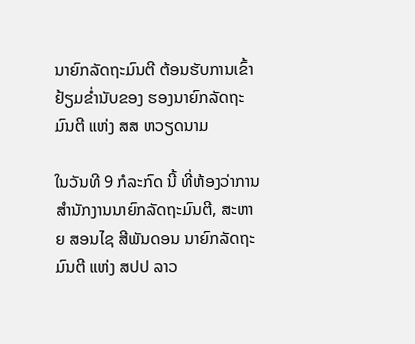ນາຍົກລັດຖະມົນຕີ ຕ້ອນຮັບການເຂົ້າຢ້ຽມຂໍ່ານັບຂອງ ຮອງນາຍົກລັດຖະມົນຕີ ແຫ່ງ ສສ ຫວຽດນາມ

ໃນວັນທີ 9 ກໍລະກົດ ນີ້ ທີ່ຫ້ອງວ່າການສໍານັກງານນາຍົກລັດຖະມົນຕີ, ສະຫາຍ ສອນໄຊ ສີພັນດອນ ນາຍົກລັດຖະມົນຕີ ແຫ່ງ ສປປ ລາວ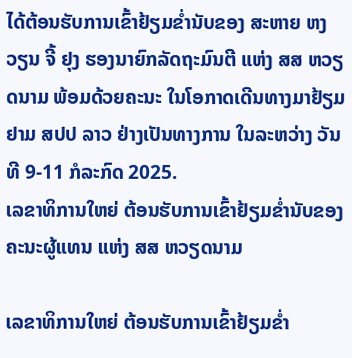ໄດ້ຕ້ອນຮັບການເຂົ້າຢ້ຽມຂໍ່ານັບຂອງ ສະຫາຍ ຫງວຽນ ຈີ້ ຢຸງ ຮອງນາຍົກລັດຖະມົນຕີ ແຫ່ງ ສສ ຫວຽດນາມ ພ້ອມດ້ວຍຄະນະ ໃນໂອກາດເດີນທາງມາຢ້ຽມຢາມ ສປປ ລາວ ຢ່າງເປັນທາງການ ໃນລະຫວ່າງ ວັນທີ 9-11 ກໍລະກົດ 2025.
ເລຂາທິການໃຫຍ່ ຕ້ອນຮັບການເຂົ້າຢ້ຽມຂໍ່ານັບຂອງຄະນະຜູ້ແທນ ແຫ່ງ ສສ ຫວຽດນາມ

ເລຂາທິການໃຫຍ່ ຕ້ອນຮັບການເຂົ້າຢ້ຽມຂໍ່າ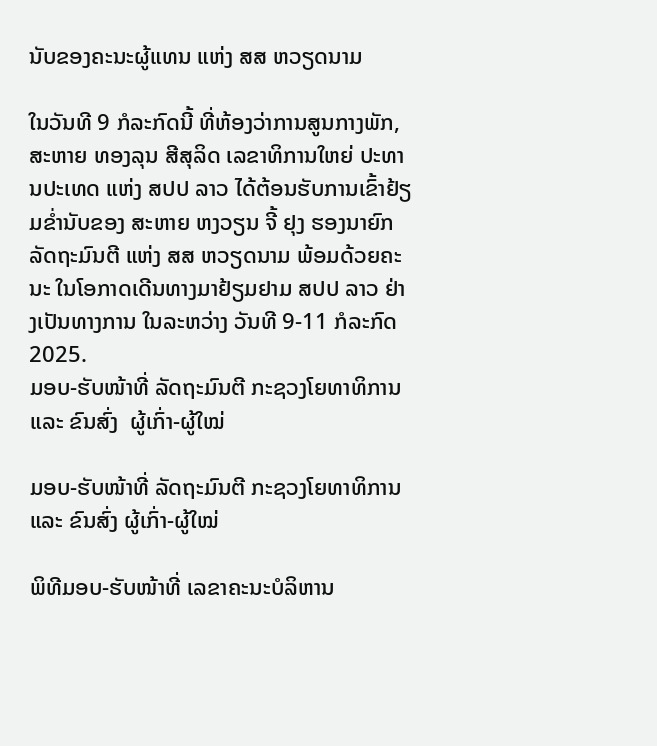ນັບຂອງຄະນະຜູ້ແທນ ແຫ່ງ ສສ ຫວຽດນາມ

ໃນວັນທີ 9 ກໍລະກົດນີ້ ທີ່ຫ້ອງວ່າການສູນກາງພັກ, ສະຫາຍ ທອງລຸນ ສີສຸລິດ ເລຂາທິການໃຫຍ່ ປະທານປະເທດ ແຫ່ງ ສປປ ລາວ ໄດ້ຕ້ອນຮັບການເຂົ້າຢ້ຽມຂໍ່ານັບຂອງ ສະຫາຍ ຫງວຽນ ຈີ້ ຢຸງ ຮອງນາຍົກລັດຖະມົນຕີ ແຫ່ງ ສສ ຫວຽດນາມ ພ້ອມດ້ວຍຄະນະ ໃນໂອກາດເດີນທາງມາຢ້ຽມຢາມ ສປປ ລາວ ຢ່າງເປັນທາງການ ໃນລະຫວ່າງ ວັນທີ 9-11 ກໍລະກົດ 2025.
ມອບ-ຮັບໜ້າທີ່ ລັດຖະມົນຕີ ກະຊວງໂຍທາທິການ ແລະ ຂົນສົ່ງ  ຜູ້ເກົ່າ-ຜູ້ໃໝ່

ມອບ-ຮັບໜ້າທີ່ ລັດຖະມົນຕີ ກະຊວງໂຍທາທິການ ແລະ ຂົນສົ່ງ ຜູ້ເກົ່າ-ຜູ້ໃໝ່

ພິທີມອບ-ຮັບໜ້າທີ່ ເລຂາຄະນະບໍລິຫານ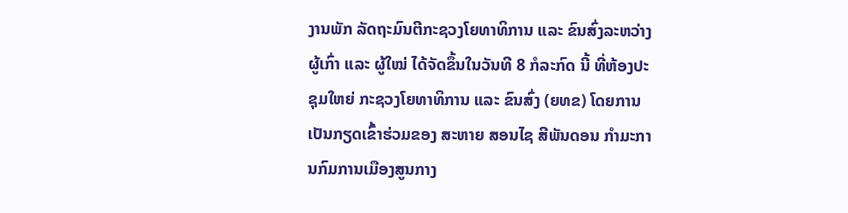ງານພັກ ລັດຖະມົນຕີກະຊວງໂຍທາທິການ ແລະ ຂົນສົ່ງລະຫວ່າງຜູ້ເກົ່າ ແລະ ຜູ້ໃໝ່ ໄດ້ຈັດຂຶ້ນໃນວັນທີ 8 ກໍລະກົດ ນີ້ ທີ່ຫ້ອງປະຊຸມໃຫຍ່ ກະຊວງໂຍທາທິການ ແລະ ຂົນສົ່ງ (ຍທຂ) ໂດຍການເປັນກຽດເຂົ້າຮ່ວມຂອງ ສະຫາຍ ສອນໄຊ ສີພັນດອນ ກໍາມະການກົມການເມືອງສູນກາງ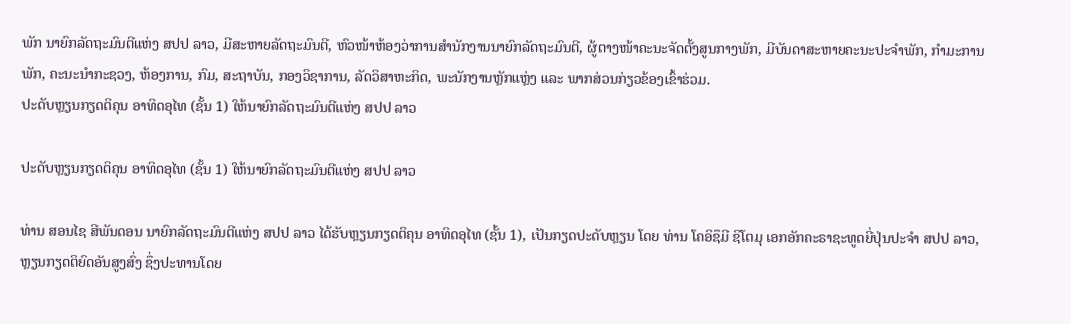ພັກ ນາຍົກລັດຖະມົນຕີແຫ່ງ ສປປ ລາວ, ມີສະຫາຍລັດຖະມົນຕີ, ຫົວໜ້າຫ້ອງວ່າການສໍານັກງານນາຍົກລັດຖະມົນຕີ, ຜູ້ຕາງໜ້າຄະນະຈັດຕັ້ງສູນກາງພັກ, ມີບັນດາສະຫາຍຄະນະປະຈຳພັກ, ກຳມະການພັກ, ຄະນະນໍາກະຊວງ, ຫ້ອງການ, ກົມ, ສະຖາບັນ, ກອງວິຊາການ, ລັດວິສາຫະກິດ, ພະນັກງານຫຼັກແຫຼ່ງ ແລະ ພາກສ່ວນກ່ຽວຂ້ອງເຂົ້າຮ່ວມ.
ປະດັບຫຼຽນກຽດຕິຄຸນ ອາທິດອຸໄທ (ຊັ້ນ 1) ໃຫ້ນາຍົກລັດຖະມົນຕີແຫ່ງ ສປປ ລາວ

ປະດັບຫຼຽນກຽດຕິຄຸນ ອາທິດອຸໄທ (ຊັ້ນ 1) ໃຫ້ນາຍົກລັດຖະມົນຕີແຫ່ງ ສປປ ລາວ

ທ່ານ ສອນໄຊ ສີພັນດອນ ນາຍົກລັດຖະມົນຕີແຫ່ງ ສປປ ລາວ ໄດ້ຮັບຫຼຽນກຽດຕິຄຸນ ອາທິດອຸໄທ (ຊັ້ນ 1), ເປັນກຽດປະດັບຫຼຽນ ໂດຍ ທ່ານ ໂຄອິຊຶມີ ຊິໂຕມຸ ເອກອັກຄະຣາຊະທູດຍີ່ປຸ່ນປະຈຳ ສປປ ລາວ, ຫຼຽນກຽດຕິຍົດອັນສູງສົ່ງ ຊຶ່ງປະທານໂດຍ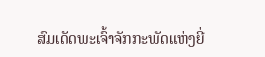ສົມເດັດພະເຈົ້າຈັກກະພັດແຫ່ງຍີ່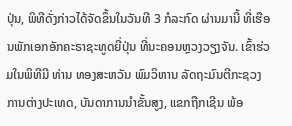ປຸ່ນ, ພິທີດັ່ງກ່າວໄດ້ຈັດຂຶ້ນໃນວັນທີ 3 ກໍລະກົດ ຜ່ານມານີ້ ທີ່ເຮືອນພັກເອກອັກຄະຣາຊະທູດຍີ່ປຸ່ນ ທີ່ນະຄອນຫຼວງວຽງຈັນ. ເຂົ້າຮ່ວມໃນພິທີມີ ທ່ານ ທອງສະຫວັນ ພົມວິຫານ ລັດຖະມົນຕີກະຊວງການຕ່າງປະເທດ, ບັນດາການນໍາຂັ້ນສູງ, ແຂກຖືກເຊີນ ພ້ອ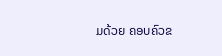ມດ້ວຍ ຄອບຄົວຂ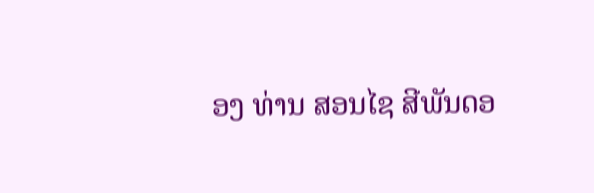ອງ ທ່ານ ສອນໄຊ ສີພັນດອ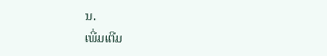ນ.
ເພີ່ມເຕີມ